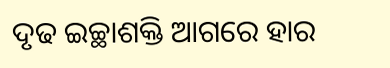ଦୃଢ ଇଚ୍ଛାଶକ୍ତି ଆଗରେ ହାର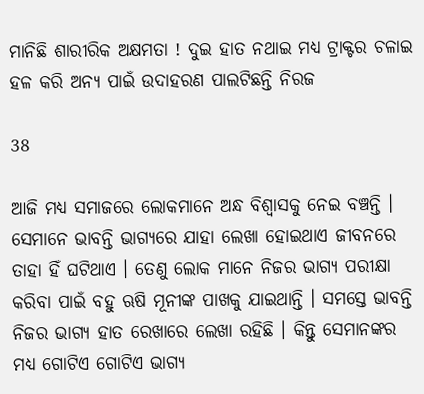ମାନିଛି ଶାରୀରିକ ଅକ୍ଷମତା ! ଦୁଇ ହାତ ନଥାଇ ମଧ୍ୟ ଟ୍ରାକ୍ଟର ଚଳାଇ ହଳ କରି ଅନ୍ୟ ପାଇଁ ଉଦାହରଣ ପାଲଟିଛନ୍ତି ନିରଜ

38

ଆଜି ମଧ୍ୟ ସମାଜରେ ଲୋକମାନେ ଅନ୍ଧ ବିଶ୍ୱାସକୁ ନେଇ ବଞ୍ଚନ୍ତି । ସେମାନେ ଭାବନ୍ତି ଭାଗ୍ୟରେ ଯାହା ଲେଖା ହୋଇଥାଏ ଜୀବନରେ ତାହା ହିଁ ଘଟିଥାଏ । ତେଣୁ ଲୋକ ମାନେ ନିଜର ଭାଗ୍ୟ ପରୀକ୍ଷା କରିବା ପାଇଁ ବହୁ ଋଷି ମୂନୀଙ୍କ ପାଖକୁ ଯାଇଥାନ୍ତି । ସମସ୍ତେ ଭାବନ୍ତି ନିଜର ଭାଗ୍ୟ ହାତ ରେଖାରେ ଲେଖା ରହିଛି । କିନ୍ତୁ ସେମାନଙ୍କର ମଧ୍ୟ ଗୋଟିଏ ଗୋଟିଏ ଭାଗ୍ୟ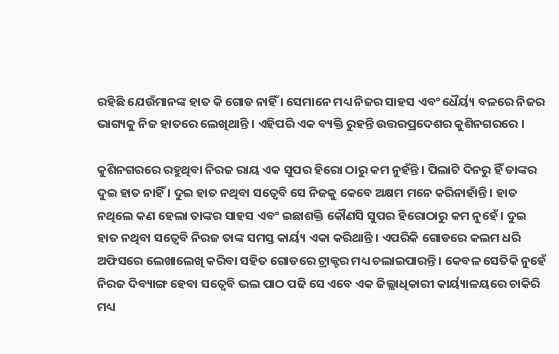ରହିଛି ଯେଉଁମାନଙ୍କ ହାତ କି ଗୋଡ ନାହିଁ । ସେମାନେ ମଧ୍ୟ ନିଜର ସାହସ ଏବଂ ଧୈର୍ୟ୍ୟ ବଳରେ ନିଜର ଭାଗ୍ୟକୁ ନିଜ ହାତରେ ଲେଖିଥାନ୍ତି । ଏହିପରି ଏକ ବ୍ୟକ୍ତି ରୁହନ୍ତି ଉତ୍ତରପ୍ରଦେଶର କୁଶିନଗରରେ ।

କୁଶିନଗରରେ ରହୁଥିବା ନିରଜ ରାୟ ଏକ ସୁପର ହିରୋ ଠାରୁ କମ ନୁହଁନ୍ତି । ପିଲାଟି ଦିନରୁ ହିଁ ତାଙ୍କର ଦୁଇ ହାତ ନାହିଁ । ଦୁଇ ହାତ ନଥିବା ସତ୍ୱେବି ସେ ନିଜକୁ କେବେ ଅକ୍ଷମ ମନେ କରିନାହାଁନ୍ତି । ହାତ ନଥିଲେ କଣ ହେଲା ତାଙ୍କର ସାହସ ଏବଂ ଇଛାଶକ୍ତି କୌଣସି ସୁପର ହିରୋଠାରୁ କମ ନୁହେଁ । ଦୁଇ ହାତ ନଥିବା ସତ୍ୱେବି ନିରଜ ତାଙ୍କ ସମସ୍ତ କାର୍ୟ୍ୟ ଏକା କରିଥାନ୍ତି । ଏପରିକି ଗୋଡରେ କଲମ ଧରି ଅଫିସରେ ଲେଖାଲେଖି କରିବା ସହିତ ଗୋଡରେ ଟ୍ରାକ୍ଟର ମଧ୍ୟ ଚଲାଇପାରନ୍ତି । କେବଳ ସେତିକି ନୁହେଁ ନିରଜ ଦିବ୍ୟାଙ୍ଗ ହେବା ସତ୍ୱେବି ଭଲ ପାଠ ପଢି ସେ ଏବେ ଏକ ଜିଲ୍ଲାଧିକାରୀ କାର୍ୟ୍ୟାଳୟରେ ଚାକିରି ମଧ୍ୟ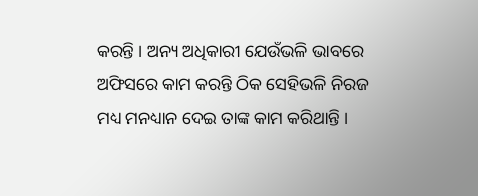କରନ୍ତି । ଅନ୍ୟ ଅଧିକାରୀ ଯେଉଁଭଳି ଭାବରେ ଅଫିସରେ କାମ କରନ୍ତି ଠିକ ସେହିଭଳି ନିରଜ ମଧ୍ୟ ମନଧ୍ୟାନ ଦେଇ ତାଙ୍କ କାମ କରିଥାନ୍ତି ।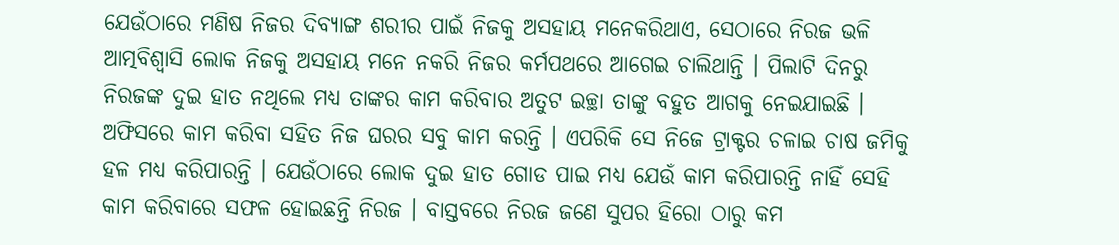ଯେଉଁଠାରେ ମଣିଷ ନିଜର ଦିବ୍ୟାଙ୍ଗ ଶରୀର ପାଇଁ ନିଜକୁ ଅସହାୟ ମନେକରିଥାଏ, ସେଠାରେ ନିରଜ ଭଳି ଆତ୍ମବିଶ୍ୱାସି ଲୋକ ନିଜକୁ ଅସହାୟ ମନେ ନକରି ନିଜର କର୍ମପଥରେ ଆଗେଇ ଚାଲିଥାନ୍ତି । ପିଲାଟି ଦିନରୁ ନିରଜଙ୍କ ଦୁଇ ହାତ ନଥିଲେ ମଧ୍ୟ ତାଙ୍କର କାମ କରିବାର ଅତୁଟ ଇଚ୍ଛା ତାଙ୍କୁ ବହୁତ ଆଗକୁ ନେଇଯାଇଛି । ଅଫିସରେ କାମ କରିବା ସହିତ ନିଜ ଘରର ସବୁ କାମ କରନ୍ତି । ଏପରିକି ସେ ନିଜେ ଟ୍ରାକ୍ଟର ଚଳାଇ ଚାଷ ଜମିକୁ ହଳ ମଧ୍ୟ କରିପାରନ୍ତି । ଯେଉଁଠାରେ ଲୋକ ଦୁଇ ହାତ ଗୋଡ ପାଇ ମଧ୍ୟ ଯେଉଁ କାମ କରିପାରନ୍ତି ନାହିଁ ସେହି କାମ କରିବାରେ ସଫଳ ହୋଇଛନ୍ତି ନିରଜ । ବାସ୍ତବରେ ନିରଜ ଜଣେ ସୁପର ହିରୋ ଠାରୁ କମ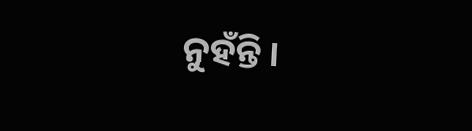ନୁହଁନ୍ତି ।